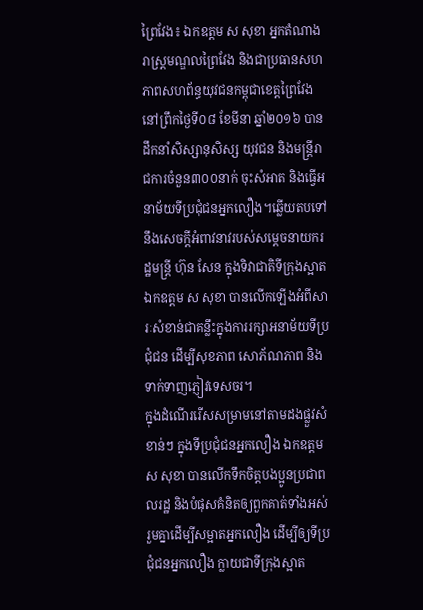ព្រៃវែង៖ ឯកឧត្តម ស សុខា អ្នកតំណាងរាស្ត្រមណ្ឌលព្រៃវែង និងជាប្រធានសហភាពសហព័ន្ធយុវជនកម្ពុជាខេត្តព្រៃវែង នៅព្រឹកថ្ងៃទី០៨ ខែមីនា ឆ្នាំ២០១៦ បានដឹកនាំសិស្សានុសិស្ស យុវជន និងមន្ត្រីរាជការចំនួន៣០០នាក់ ចុះសំអាត និងធ្វើអនាម័យទីប្រជុំជនអ្នកលឿង។ឆ្លើយតបទៅនឹងសេចក្តីអំពាវនាវរបស់សម្តេចនាយករដ្ឋមន្ត្រី ហ៊ុន សែន ក្នុងទិវាជាតិទីក្រុងស្អាតឯកឧត្តម ស សុខា បានលើកឡើងអំពីសារៈសំខាន់ជាគន្លឹះក្នុងការរក្សាអនាម័យទីប្រជុំជន ដើម្បីសុខភាព សោភ័ណភាព និងទាក់ទាញភ្ញៀវទេសចរ។
ក្នុងដំណើររើសសម្រាមនៅតាមដងផ្លួវសំខាន់ៗ ក្នុងទីប្រជុំជនអ្នកលឿង ឯកឧត្តម ស សុខា បានលើកទឹកចិត្តបងប្អូនប្រជាពលរដ្ឋ និងបំផុសគំនិតឲ្យពួកគាត់ទាំងអស់ រួមគ្នាដើម្បីសម្អាតអ្នកលឿង ដើម្បីឲ្យទីប្រជុំជនអ្នកលឿង ក្លាយជាទីក្រុងស្អាត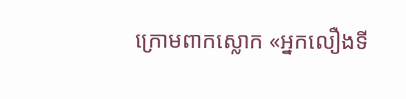ក្រោមពាកស្លោក «អ្នកលឿងទី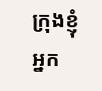ក្រុងខ្ញុំ អ្នក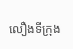លឿងទីក្រុង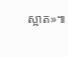ស្អាត»៕